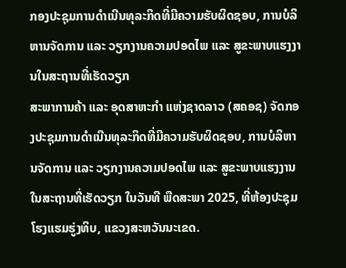ກອງປະຊຸມການດຳເນີນທຸລະກິດທີ່ມີຄວາມຮັບຜິດຊອບ, ການບໍລິຫານຈັດການ ແລະ ວຽກງານຄວາມປອດໄພ ແລະ ສູຂະພາບແຮງງານໃນສະຖານທີ່ເຮັດວຽກ
ສະພາການຄ້າ ແລະ ອຸດສາຫະກຳ ແຫ່ງຊາດລາວ (ສຄອຊ) ຈັດກອງປະຊຸມການດຳເນີນທຸລະກິດທີ່ມີຄວາມຮັບຜິດຊອບ, ການບໍລິຫານຈັດການ ແລະ ວຽກງານຄວາມປອດໄພ ແລະ ສູຂະພາບແຮງງານໃນສະຖານທີ່ເຮັດວຽກ ໃນວັນທີ ພືດສະພາ 2025, ທີ່ຫ້ອງປະຊຸມໂຮງແຮມຮູ່ງທິບ, ແຂວງສະຫວັນນະເຂດ.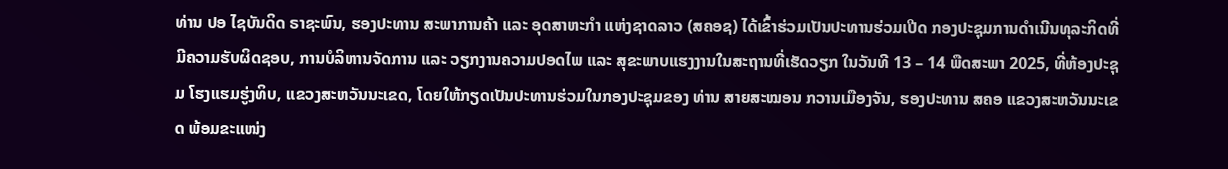ທ່ານ ປອ ໄຊບັນດິດ ຣາຊະພົນ, ຮອງປະທານ ສະພາການຄ້າ ແລະ ອຸດສາຫະກຳ ແຫ່ງຊາດລາວ (ສຄອຊ) ໄດ້ເຂົ້າຮ່ວມເປັນປະທານຮ່ວມເປີດ ກອງປະຊຸມການດຳເນີນທຸລະກິດທີ່ມີຄວາມຮັບຜິດຊອບ, ການບໍລິຫານຈັດການ ແລະ ວຽກງານຄວາມປອດໄພ ແລະ ສຸຂະພາບແຮງງານໃນສະຖານທີ່ເຮັດວຽກ ໃນວັນທີ 13 – 14 ພືດສະພາ 2025, ທີ່ຫ້ອງປະຊຸມ ໂຮງແຮມຮູ່ງທິບ, ແຂວງສະຫວັນນະເຂດ, ໂດຍໃຫ້ກຽດເປັນປະທານຮ່ວມໃນກອງປະຊຸມຂອງ ທ່ານ ສາຍສະໝອນ ກວານເມືອງຈັນ, ຮອງປະທານ ສຄອ ແຂວງສະຫວັນນະເຂດ ພ້ອມຂະແໜ່ງ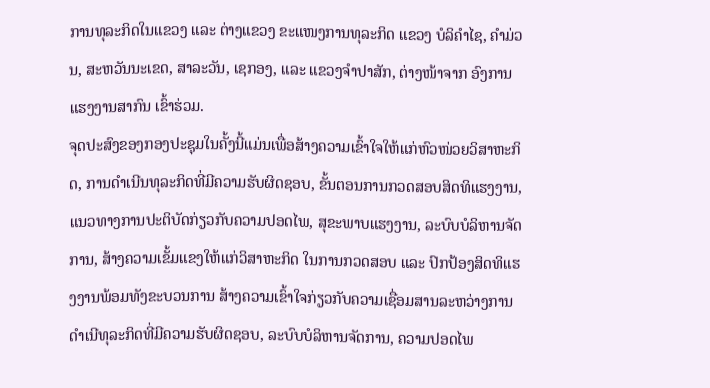ການທຸລະກິດໃນແຂວງ ແລະ ຕ່າງແຂວງ ຂະແໜງການທຸລະກິດ ແຂວງ ບໍລິຄຳໄຊ, ຄຳມ່ວນ, ສະຫວັນນະເຂດ, ສາລະວັນ, ເຊກອງ, ແລະ ແຂວງຈຳປາສັກ, ຕ່າງໜ້າຈາກ ອົງການແຮງງານສາກົນ ເຂົ້າຮ່ວມ.
ຈຸດປະສົງຂອງກອງປະຊຸມໃນຄັ້ງນີ້ແມ່ນເພື່ອສ້າງຄວາມເຂົ້າໃຈໃຫ້ແກ່ຫົວໜ່ວຍວິສາຫະກິດ, ການດຳເນີນທຸລະກິດທີ່ມີຄວາມຮັບຜິດຊອບ, ຂັ້ນຕອນການກວດສອບສິດທິແຮງງານ, ແນວທາງການປະຕິບັດກ່ຽວກັບຄວາມປອດໄພ, ສຸຂະພາບແຮງງານ, ລະບົບບໍລິຫານຈັດການ, ສ້າງຄວາມເຂັ້ມແຂງໃຫ້ແກ່ວິສາຫະກິດ ໃນການກວດສອບ ແລະ ປົກປ້ອງສິດທິແຮງງານພ້ອມທັງຂະບວນການ ສ້າງຄວາມເຂົ້າໃຈກ່ຽວກັບຄວາມເຊື່ອມສານລະຫວ່າງການດຳເນີທຸລະກິດທີ່ມີຄວາມຮັບຜິດຊອບ, ລະບົບບໍລິຫານຈັດການ, ຄວາມປອດໄພ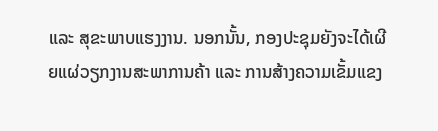ແລະ ສຸຂະພາບແຮງງານ. ນອກນັ້ນ, ກອງປະຊຸມຍັງຈະໄດ້ເຜີຍແຜ່ວຽກງານສະພາການຄ້າ ແລະ ການສ້າງຄວາມເຂັ້ມແຂງ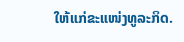ໃຫ້ແກ່ຂະແໜ່ງທູລະກິດ.